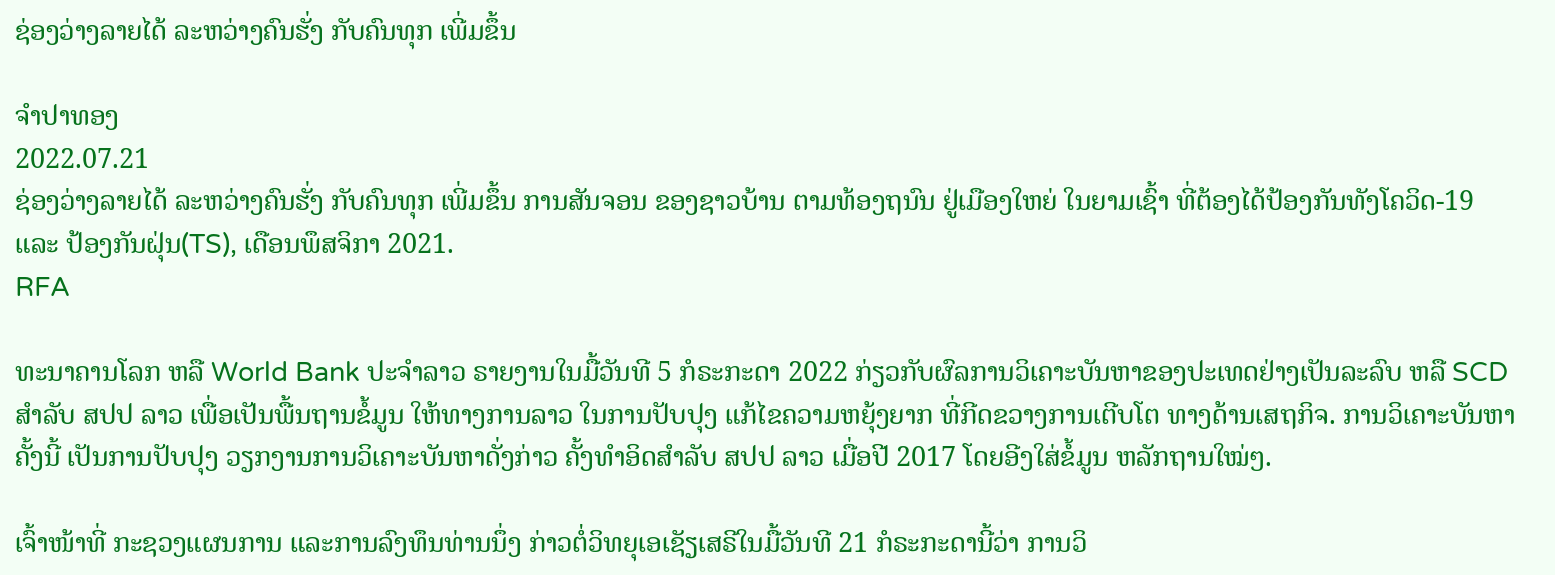ຊ່ອງວ່າງລາຍໄດ້ ລະຫວ່າງຄົນຮັ່ງ ກັບຄົນທຸກ ເພີ່ມຂຶ້ນ

ຈຳປາທອງ
2022.07.21
ຊ່ອງວ່າງລາຍໄດ້ ລະຫວ່າງຄົນຮັ່ງ ກັບຄົນທຸກ ເພີ່ມຂຶ້ນ ການສັນຈອນ ຂອງຊາວບ້ານ ຕາມທ້ອງຖນົນ ຢູ່ເມືອງໃຫຍ່ ໃນຍາມເຊົ້າ ທີ່ຕ້ອງໄດ້ປ້ອງກັນທັງໂຄວິດ-19 ແລະ ປ້ອງກັນຝຸ່ນ(TS), ເດືອນພຶສຈິກາ 2021.
RFA

ທະນາຄານໂລກ ຫລື World Bank ປະຈໍາລາວ ຣາຍງານໃນມື້ວັນທີ 5 ກໍຣະກະດາ 2022 ກ່ຽວກັບຜົລການວິເຄາະບັນຫາຂອງປະເທດຢ່າງເປັນລະລົບ ຫລື SCD ສໍາລັບ ສປປ ລາວ ເພື່ອເປັນພື້ນຖານຂໍ້ມູນ ໃຫ້ທາງການລາວ ໃນການປັບປຸງ ແກ້ໄຂຄວາມຫຍຸ້ງຍາກ ທີ່ກີດຂວາງການເຕີບໂຕ ທາງດ້ານເສຖກິຈ. ການວິເຄາະບັນຫາຄັ້ງນີ້ ເປັນການປັບປຸງ ວຽກງານການວິເຄາະບັນຫາດັ່ງກ່າວ ຄັ້ງທໍາອິດສໍາລັບ ສປປ ລາວ ເມື່ອປີ 2017 ໂດຍອີງໃສ່ຂໍ້ມູນ ຫລັກຖານໃໝ່ໆ.

ເຈົ້າໜ້າທີ່ ກະຊວງແຜນການ ແລະການລົງທຶນທ່ານນຶ່ງ ກ່າວຕໍ່ວິທຍຸເອເຊັຽເສຣີໃນມື້ວັນທີ 21 ກໍຣະກະດານີ້ວ່າ ການວິ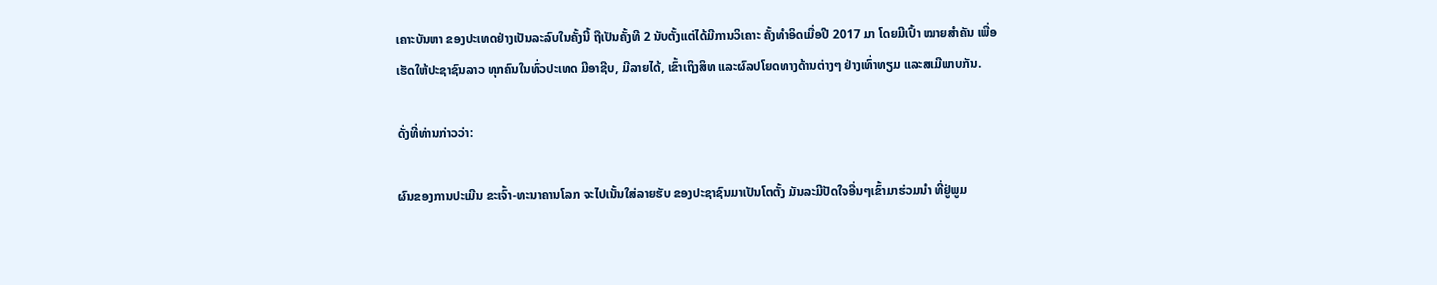ເຄາະບັນຫາ ຂອງປະເທດຢ່າງເປັນລະລົບໃນຄັ້ງນີ້ ຖືເປັນຄັ້ງທີ 2 ນັບຕັ້ງແຕ່ໄດ້ມີການວິເຄາະ ຄັ້ງທໍາອິດເມື່ອປີ 2017 ມາ ໂດຍມີເປົ້າ ໝາຍສໍາຄັນ ເພື່ອເຮັດໃຫ້ປະຊາຊົນລາວ ທຸກຄົນໃນທົ່ວປະເທດ ມີອາຊີບ, ມີລາຍໄດ້, ເຂົ້າເຖິງສິທ ແລະຜົລປໂຍດທາງດ້ານຕ່າງໆ ຢ່າງເທົ່າທຽມ ແລະສເມີພາບກັນ.

ດັ່ງທີ່ທ່ານກ່າວວ່າ:

ຜົນຂອງການປະເມີນ ຂະເຈົ້າ-ທະນາຄານໂລກ ຈະໄປເນັ້ນໃສ່ລາຍຮັບ ຂອງປະຊາຊົນມາເປັນໂຕຕັ້ງ ມັນລະມີປັດໃຈອື່ນໆເຂົ້າມາຮ່ວມນໍາ ທີ່ຢູ່ພູມ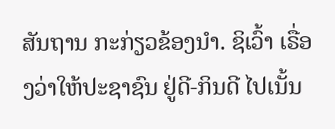ສັນຖານ ກະກ່ຽວຂ້ອງນໍາ. ຊິເວົ້າ ເຣື່ອງວ່າໃຫ້ປະຊາຊົນ ຢູ່ດີ-ກິນດີ ໄປເນັ້ນ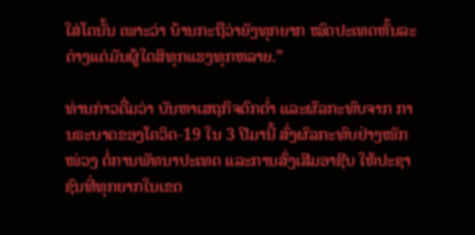ໃສ່ໂຕນັ້ນ ເພາະວ່າ ບ້ານກະຖືວ່າຍັງທຸກຍາກ ໝົດປະເທດຫັ້ນລະ ຕ່າງແຕ່ມັນຜູ້ໃດສິທຸກແຮງທຸກຫລາຍ.”

ທ່ານກ່າວຕື່ມວ່າ ບັນຫາເສຖກິຈຕົກຕໍ່າ ແລະຜົລກະທົບຈາກ ການຣະບາດຂອງໂຄວິດ-19 ໃນ 3 ປີມານີ້ ສົ່ງຜົລກະທົບຢ່າງໜັກໜ່ວງ ຕໍ່ການພັທນາປະເທດ ແລະການສົ່ງເສີມອາຊີບ ໃຫ້ປະຊາຊົນທີ່ທຸກຍາກໃນເຂດ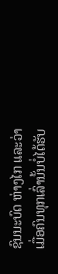ຊົນນະບົດ ຫ່າງໄກ ແລະວ່າ ເມື່ອຄົນທຸກເລົ່ານັ້ນບໍ່ໄດ້ຮັບ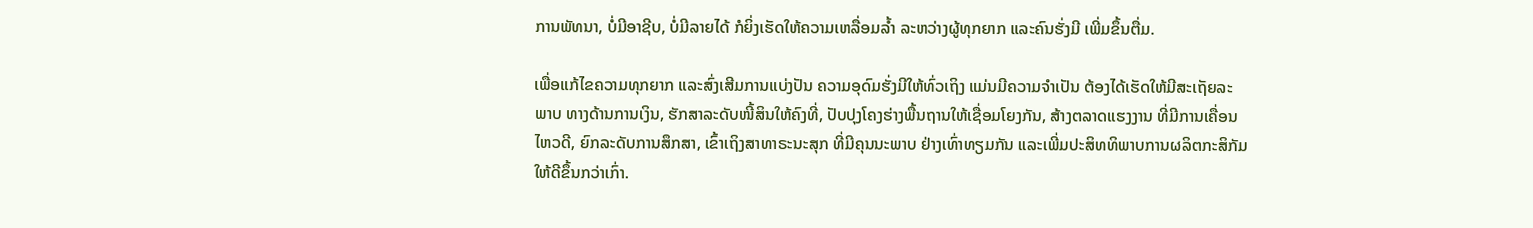ການພັທນາ, ບໍ່ມີອາຊີບ, ບໍ່ມີລາຍໄດ້ ກໍຍິ່ງເຮັດໃຫ້ຄວາມເຫລື່ອມລໍ້າ ລະຫວ່າງຜູ້ທຸກຍາກ ແລະຄົນຮັ່ງມີ ເພີ່ມຂຶ້ນຕື່ມ.

ເພື່ອແກ້ໄຂຄວາມທຸກຍາກ ແລະສົ່ງເສີມການແບ່ງປັນ ຄວາມອຸດົມຮັ່ງມີໃຫ້ທົ່ວເຖິງ ແມ່ນມີຄວາມຈໍາເປັນ ຕ້ອງໄດ້ເຮັດໃຫ້ມີສະເຖັຍລະພາບ ທາງດ້ານການເງິນ, ຮັກສາລະດັບໜີ້ສິນໃຫ້ຄົງທີ່, ປັບປຸງໂຄງຮ່າງພື້ນຖານໃຫ້ເຊື່ອມໂຍງກັນ, ສ້າງຕລາດແຮງງານ ທີ່ມີການເຄື່ອນໄຫວດີ, ຍົກລະດັບການສຶກສາ, ເຂົ້າເຖິງສາທາຣະນະສຸກ ທີ່ມີຄຸນນະພາບ ຢ່າງເທົ່າທຽມກັນ ແລະເພີ່ມປະສິທທິພາບການຜລິຕກະສິກັມ ໃຫ້ດີຂຶ້ນກວ່າເກົ່າ.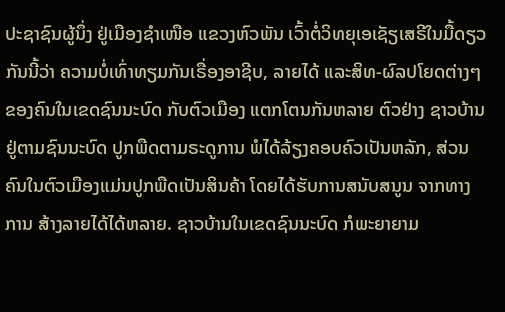ປະຊາຊົນຜູ້ນຶ່ງ ຢູ່ເມືອງຊໍາເໜືອ ແຂວງຫົວພັນ ເວົ້າຕໍ່ວິທຍຸເອເຊັຽເສຣີໃນມື້ດຽວກັນນີ້ວ່າ ຄວາມບໍ່ເທົ່າທຽມກັນເຣື່ອງອາຊີບ, ລາຍໄດ້ ແລະສິທ-ຜົລປໂຍດຕ່າງໆ ຂອງຄົນໃນເຂດຊົນນະບົດ ກັບຕົວເມືອງ ແຕກໂຕນກັນຫລາຍ ຕົວຢ່າງ ຊາວບ້ານຢູ່ຕາມຊົນນະບົດ ປູກພືດຕາມຣະດູການ ພໍໄດ້ລ້ຽງຄອບຄົວເປັນຫລັກ, ສ່ວນຄົນໃນຕົວເມືອງແມ່ນປູກພືດເປັນສິນຄ້າ ໂດຍໄດ້ຮັບການສນັບສນູນ ຈາກທາງການ ສ້າງລາຍໄດ້ໄດ້ຫລາຍ. ຊາວບ້ານໃນເຂດຊົນນະບົດ ກໍພະຍາຍາມ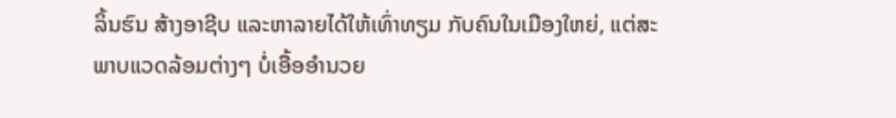ລິ້ນຮົນ ສ້າງອາຊີບ ແລະຫາລາຍໄດ້ໃຫ້ເທົ່າທຽມ ກັບຄົນໃນເມືອງໃຫຍ່, ແຕ່ສະພາບແວດລ້ອມຕ່າງໆ ບໍ່ເອື້ອອໍານວຍ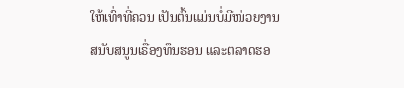ໃຫ້ເທົ່າທີ່ຄວນ ເປັນຕົ້ນແມ່ນບໍ່ມີໜ່ວຍງານ ສນັບສນູນເຣື່ອງທຶນຮອນ ແລະຕລາດຮອ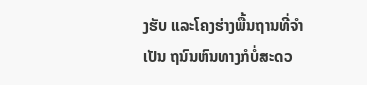ງຮັບ ແລະໂຄງຮ່າງພື້ນຖານທີ່ຈໍາເປັນ ຖນົນຫົນທາງກໍບໍ່ສະດວ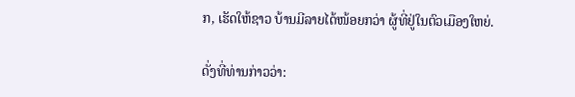ກ, ເຮັດໃຫ້ຊາວ ບ້ານມີລາຍໄດ້ໜ້ອຍກວ່າ ຜູ້ທີ່ຢູ່ໃນຕົວເມືອງໃຫຍ່.

ດັ່ງທີ່ທ່ານກ່າວວ່າ: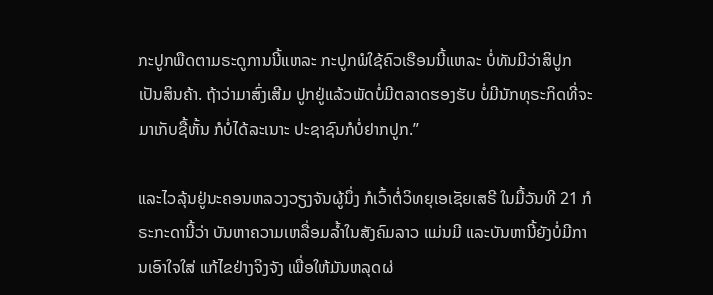ກະປູກພືດຕາມຣະດູການນີ້ແຫລະ ກະປູກພໍໃຊ້ຄົວເຮືອນນີ້ແຫລະ ບໍ່ທັນມີວ່າສິປູກເປັນສິນຄ້າ. ຖ້າວ່າມາສົ່ງເສີມ ປູກຢູ່ແລ້ວພັດບໍ່ມີຕລາດຮອງຮັບ ບໍ່ມີນັກທຸຣະກິດທີ່ຈະມາເກັບຊື້ຫັ້ນ ກໍບໍ່ໄດ້ລະເນາະ ປະຊາຊົນກໍບໍ່ຢາກປູກ.”

ແລະໄວລຸ້ນຢູ່ນະຄອນຫລວງວຽງຈັນຜູ້ນຶ່ງ ກໍເວົ້າຕໍ່ວິທຍຸເອເຊັຍເສຣີ ໃນມື້ວັນທີ 21 ກໍຣະກະດານີ້ວ່າ ບັນຫາຄວາມເຫລື່ອມລໍ້າໃນສັງຄົມລາວ ແມ່ນມີ ແລະບັນຫານີ້ຍັງບໍ່ມີການເອົາໃຈໃສ່ ແກ້ໄຂຢ່າງຈິງຈັງ ເພື່ອໃຫ້ມັນຫລຸດຜ່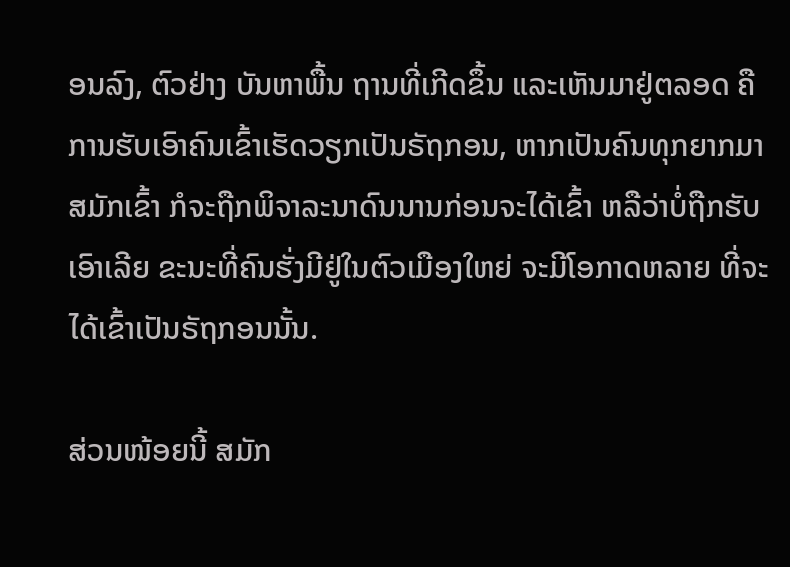ອນລົງ, ຕົວຢ່າງ ບັນຫາພື້ນ ຖານທີ່ເກີດຂຶ້ນ ແລະເຫັນມາຢູ່ຕລອດ ຄື ການຮັບເອົາຄົນເຂົ້າເຮັດວຽກເປັນຣັຖກອນ, ຫາກເປັນຄົນທຸກຍາກມາສມັກເຂົ້າ ກໍຈະຖືກພິຈາລະນາດົນນານກ່ອນຈະໄດ້ເຂົ້າ ຫລືວ່າບໍ່ຖືກຮັບເອົາເລີຍ ຂະນະທີ່ຄົນຮັ່ງມີຢູ່ໃນຕົວເມືອງໃຫຍ່ ຈະມີໂອກາດຫລາຍ ທີ່ຈະໄດ້ເຂົ້າເປັນຣັຖກອນນັ້ນ.

ສ່ວນໜ້ອຍນີ້ ສມັກ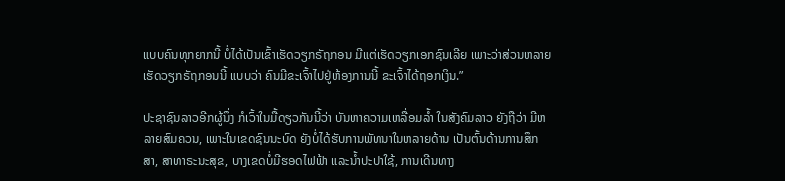ແບບຄົນທຸກຍາກນີ້ ບໍ່ໄດ້ເປັນເຂົ້າເຮັດວຽກຣັຖກອນ ມີແຕ່ເຮັດວຽກເອກຊົນເລີຍ ເພາະວ່າສ່ວນຫລາຍເຮັດວຽກຣັຖກອນນີ້ ແບບວ່າ ຄົນມີຂະເຈົ້າໄປຢູ່ຫ້ອງການນີ້ ຂະເຈົ້າໄດ້ຖອກເງິນ.”

ປະຊາຊົນລາວອີກຜູ້ນຶ່ງ ກໍເວົ້າໃນມື້ດຽວກັນນີ້ວ່າ ບັນຫາຄວາມເຫລື່ອມລໍ້າ ໃນສັງຄົມລາວ ຍັງຖືວ່າ ມີຫລາຍສົມຄວນ, ເພາະໃນເຂດຊົນນະບົດ ຍັງບໍ່ໄດ້ຮັບການພັທນາໃນຫລາຍດ້ານ ເປັນຕົ້ນດ້ານການສຶກສາ, ສາທາຣະນະສຸຂ, ບາງເຂດບໍ່ມີຮອດໄຟຟ້າ ແລະນໍ້າປະປາໃຊ້, ການເດີນທາງ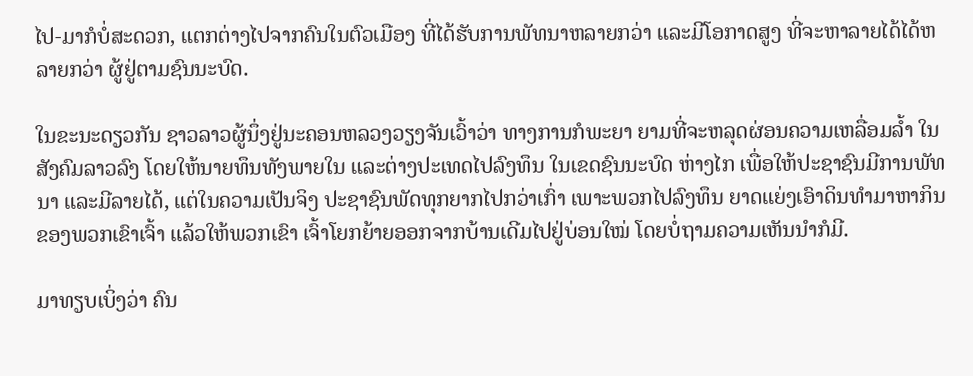ໄປ-ມາກໍບໍ່ສະດວກ, ແຕກຕ່າງໄປຈາກຄົນໃນຕົວເມືອງ ທີ່ໄດ້ຮັບການພັທນາຫລາຍກວ່າ ແລະມີໂອກາດສູງ ທີ່ຈະຫາລາຍໄດ້ໄດ້ຫລາຍກວ່າ ຜູ້ຢູ່ຕາມຊົນນະບົດ.

ໃນຂະນະດຽວກັນ ຊາວລາວຜູ້ນຶ່ງຢູ່ນະຄອນຫລວງວຽງຈັນເວົ້າວ່າ ທາງການກໍພະຍາ ຍາມທີ່ຈະຫລຸດຜ່ອນຄວາມເຫລື່ອມລໍ້າ ໃນສັງຄົມລາວລົງ ໂດຍໃຫ້ນາຍທຶນທັງພາຍໃນ ແລະຕ່າງປະເທດໄປລົງທຶນ ໃນເຂດຊົນນະບົດ ຫ່າງໄກ ເພື່ອໃຫ້ປະຊາຊົນມີການພັທນາ ແລະມີລາຍໄດ້, ແຕ່ໃນຄວາມເປັນຈິງ ປະຊາຊົນພັດທຸກຍາກໄປກວ່າເກົ່າ ເພາະພວກໄປລົງທຶນ ຍາດແຍ່ງເອົາດິນທໍາມາຫາກິນ ຂອງພວກເຂົາເຈົ້າ ແລ້ວໃຫ້ພວກເຂົາ ເຈົ້າໂຍກຍ້າຍອອກຈາກບ້ານເດີມໄປຢູ່ບ່ອນໃໝ່ ໂດຍບໍ່ຖາມຄວາມເຫັນນໍາກໍມີ.

ມາທຽບເບິ່ງວ່າ ຄົນ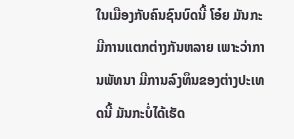ໃນເມືອງກັບຄົນຊົນບົດນີ້ ໂອ໋ຍ ມັນກະມີການແຕກຕ່າງກັນຫລາຍ ເພາະວ່າການພັທນາ ມີການລົງທຶນຂອງຕ່າງປະເທດນີ້ ມັນກະບໍ່ໄດ້ເຮັດ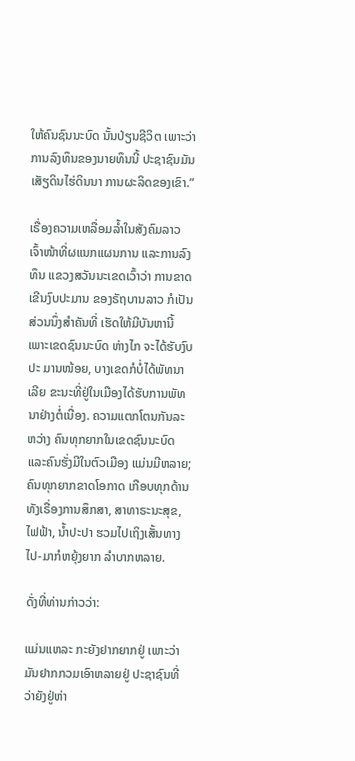ໃຫ້ຄົນຊົນນະບົດ ນັ້ນປ່ຽນຊີວິຕ ເພາະວ່າການລົງທຶນຂອງນາຍທຶນນີ້ ປະຊາຊົນມັນເສັຽດິນໄຮ່ດິນນາ ການຜະລິດຂອງເຂົາ.”

ເຣື່ອງຄວາມເຫລື່ອມລໍ້າໃນສັງຄົມລາວ ເຈົ້າໜ້າທີ່ຜແນກແຜນການ ແລະການລົງທຶນ ແຂວງສວັນນະເຂດເວົ້າວ່າ ການຂາດເຂີນງົບປະມານ ຂອງຣັຖບານລາວ ກໍເປັນສ່ວນນຶ່ງສໍາຄັນທີ່ ເຮັດໃຫ້ມີບັນຫານີ້ ເພາະເຂດຊົນນະບົດ ຫ່າງໄກ ຈະໄດ້ຮັບງົບປະ ມານໜ້ອຍ, ບາງເຂດກໍບໍ່ໄດ້ພັທນາເລີຍ ຂະນະທີ່ຢູ່ໃນເມືອງໄດ້ຮັບການພັທນາຢ່າງຕໍ່ເນື່ອງ. ຄວາມແຕກໂຕນກັນລະຫວ່າງ ຄົນທຸກຍາກໃນເຂດຊົນນະບົດ ແລະຄົນຮັ່ງມີໃນຕົວເມືອງ ແມ່ນມີຫລາຍ; ຄົນທຸກຍາກຂາດໂອກາດ ເກືອບທຸກດ້ານ ທັງເຣື່ອງການສຶກສາ, ສາທາຣະນະສຸຂ, ໄຟຟ້າ, ນໍ້າປະປາ ຮວມໄປເຖິງເສັ້ນທາງໄປ-ມາກໍຫຍຸ້ງຍາກ ລໍາບາກຫລາຍ.

ດັ່ງທີ່ທ່ານກ່າວວ່າ:

ແມ່ນແຫລະ ກະຍັງຢາກຍາກຢູ່ ເພາະວ່າມັນຢາກກວມເອົາຫລາຍຢູ່ ປະຊາຊົນທີ່ວ່າຍັງຢູ່ຫ່າ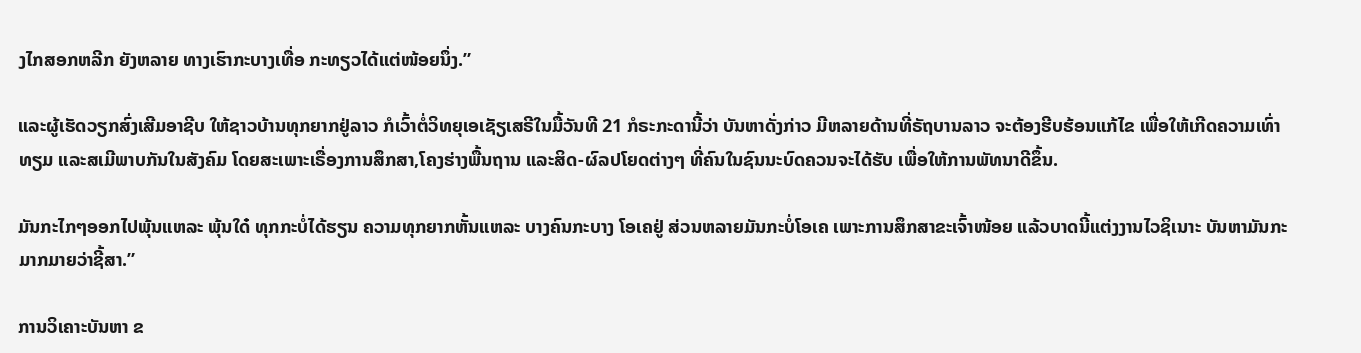ງໄກສອກຫລີກ ຍັງຫລາຍ ທາງເຮົາກະບາງເທື່ອ ກະທຽວໄດ້ແຕ່ໜ້ອຍນຶ່ງ.”

ແລະຜູ້ເຮັດວຽກສົ່ງເສີມອາຊີບ ໃຫ້ຊາວບ້ານທຸກຍາກຢູ່ລາວ ກໍເວົ້າຕໍ່ວິທຍຸເອເຊັຽເສຣີໃນມື້ວັນທີ 21 ກໍຣະກະດານີ້ວ່າ ບັນຫາດັ່ງກ່າວ ມີຫລາຍດ້ານທີ່ຣັຖບານລາວ ຈະຕ້ອງຮີບຮ້ອນແກ້ໄຂ ເພື່ອໃຫ້ເກີດຄວາມເທົ່າທຽມ ແລະສເມີພາບກັນໃນສັງຄົມ ໂດຍສະເພາະເຣື່ອງການສຶກສາ,ໂຄງຮ່າງພື້ນຖານ ແລະສິດ-ຜົລປໂຍດຕ່າງໆ ທີ່ຄົນໃນຊົນນະບົດຄວນຈະໄດ້ຮັບ ເພື່ອໃຫ້ການພັທນາດີຂຶ້ນ.

ມັນກະໄກໆອອກໄປພຸ້ນແຫລະ ພຸ້ນໃດ໋ ທຸກກະບໍ່ໄດ້ຮຽນ ຄວາມທຸກຍາກຫັ້ນແຫລະ ບາງຄົນກະບາງ ໂອເຄຢູ່ ສ່ວນຫລາຍມັນກະບໍ່ໂອເຄ ເພາະການສຶກສາຂະເຈົ້າໜ້ອຍ ແລ້ວບາດນີ້ແຕ່ງງານໄວຊິເນາະ ບັນຫາມັນກະມາກມາຍວ່າຊີ້ສາ.”

ການວິເຄາະບັນຫາ ຂ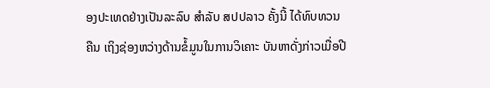ອງປະເທດຢ່າງເປັນລະລົບ ສໍາລັບ ສປປລາວ ຄັ້ງນີ້ ໄດ້ທົບທວນຄືນ ເຖິງຊ່ອງຫວ່າງດ້ານຂໍ້ມູນໃນການວິເຄາະ ບັນຫາດັ່ງກ່າວເມື່ອປີ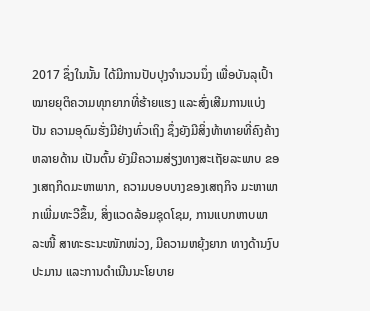2017 ຊຶ່ງໃນນັ້ນ ໄດ້ມີການປັບປຸງຈໍານວນນຶ່ງ ເພື່ອບັນລຸເປົ້າໝາຍຍຸຕິຄວາມທຸກຍາກທີ່ຮ້າຍແຮງ ແລະສົ່ງເສີມການແບ່ງປັນ ຄວາມອຸດົມຮັ່ງມີຢ່າງທົ່ວເຖິງ ຊຶ່ງຍັງມີສິ່ງທ້າທາຍທີ່ຄົງຄ້າງຫລາຍດ້ານ ເປັນຕົ້ນ ຍັງມີຄວາມສ່ຽງທາງສະເຖັຍລະພາບ ຂອງເສຖກິດມະຫາພາກ, ຄວາມບອບບາງຂອງເສຖກິຈ ມະຫາພາກເພີ່ມທະວີຂຶ້ນ, ສິ່ງແວດລ້ອມຊຸດໂຊມ, ການແບກຫາບພາລະໜີ້ ສາທະຣະນະໜັກໜ່ວງ, ມີຄວາມຫຍຸ້ງຍາກ ທາງດ້ານງົບປະມານ ແລະການດໍາເນີນນະໂຍບາຍ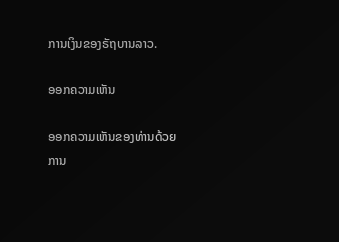ການເງິນຂອງຣັຖບານລາວ.

ອອກຄວາມເຫັນ

ອອກຄວາມເຫັນຂອງທ່ານດ້ວຍການ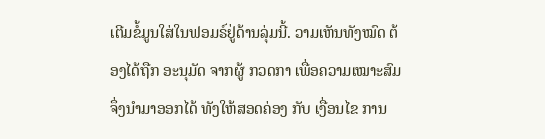ເຕີມຂໍ້ມູນໃສ່ໃນຟອມຣ໌ຢູ່ດ້ານລຸ່ມນີ້. ວາມເຫັນທັງໝົດ ຕ້ອງໄດ້ຖືກ ອະນຸມັດ ຈາກຜູ້ ກວດກາ ເພື່ອຄວາມເໝາະສົມ ຈຶ່ງນໍາມາອອກໄດ້ ທັງໃຫ້ສອດຄ່ອງ ກັບ ເງື່ອນໄຂ ການ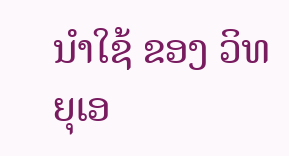ນຳໃຊ້ ຂອງ ວິທຍຸເອ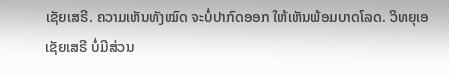ເຊັຍເສຣີ. ຄວາມເຫັນທັງໝົດ ຈະບໍ່ປາກົດອອກ ໃຫ້ເຫັນພ້ອມບາດໂລດ. ວິທຍຸເອເຊັຍເສຣີ ບໍ່ມີສ່ວນ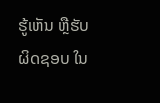ຮູ້ເຫັນ ຫຼືຮັບຜິດຊອບ ໃນ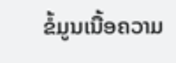ຂໍ້ມູນເນື້ອຄວາມ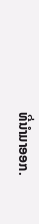ທີ່ນໍາມາອອກ.